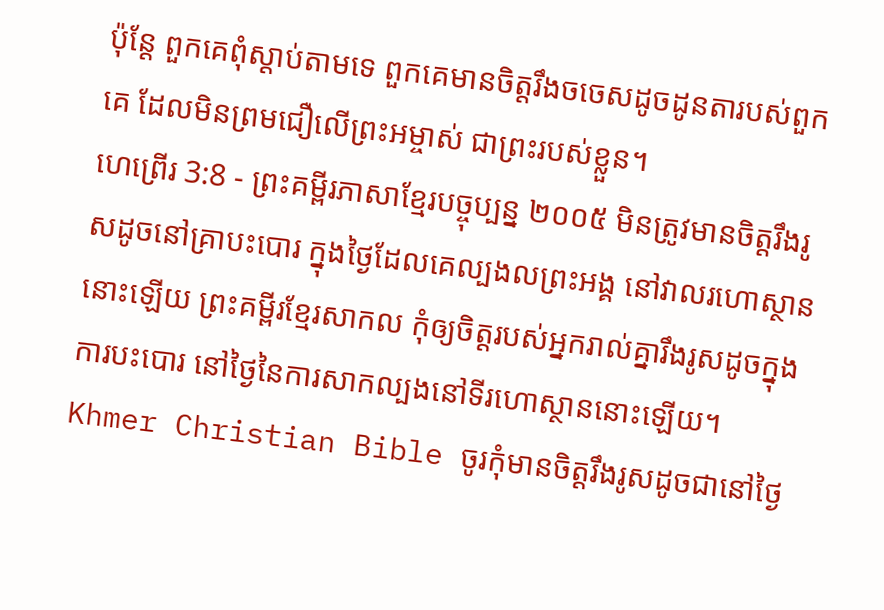ប៉ុន្តែ ពួកគេពុំស្ដាប់តាមទេ ពួកគេមានចិត្តរឹងចចេសដូចដូនតារបស់ពួកគេ ដែលមិនព្រមជឿលើព្រះអម្ចាស់ ជាព្រះរបស់ខ្លួន។
ហេព្រើរ 3:8 - ព្រះគម្ពីរភាសាខ្មែរបច្ចុប្បន្ន ២០០៥ មិនត្រូវមានចិត្តរឹងរូសដូចនៅគ្រាបះបោរ ក្នុងថ្ងៃដែលគេល្បងលព្រះអង្គ នៅវាលរហោស្ថាននោះឡើយ ព្រះគម្ពីរខ្មែរសាកល កុំឲ្យចិត្តរបស់អ្នករាល់គ្នារឹងរូសដូចក្នុងការបះបោរ នៅថ្ងៃនៃការសាកល្បងនៅទីរហោស្ថាននោះឡើយ។ Khmer Christian Bible ចូរកុំមានចិត្ដរឹងរូសដូចជានៅថ្ងៃ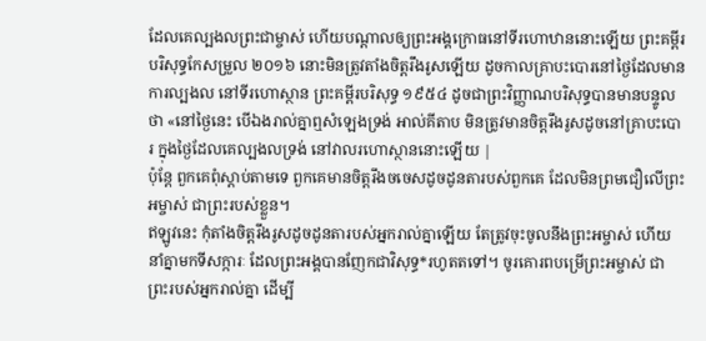ដែលគេល្បងលព្រះជាម្ចាស់ ហើយបណ្ដាលឲ្យព្រះអង្គក្រោធនៅទីរហោឋាននោះឡើយ ព្រះគម្ពីរបរិសុទ្ធកែសម្រួល ២០១៦ នោះមិនត្រូវតាំងចិត្តរឹងរូសឡើយ ដូចកាលគ្រាបះបោរនៅថ្ងៃដែលមានការល្បងល នៅទីរហោស្ថាន ព្រះគម្ពីរបរិសុទ្ធ ១៩៥៤ ដូចជាព្រះវិញ្ញាណបរិសុទ្ធបានមានបន្ទូលថា «នៅថ្ងៃនេះ បើឯងរាល់គ្នាឮសំឡេងទ្រង់ អាល់គីតាប មិនត្រូវមានចិត្ដរឹងរូសដូចនៅគ្រាបះបោរ ក្នុងថ្ងៃដែលគេល្បងលទ្រង់ នៅវាលរហោស្ថាននោះឡើយ |
ប៉ុន្តែ ពួកគេពុំស្ដាប់តាមទេ ពួកគេមានចិត្តរឹងចចេសដូចដូនតារបស់ពួកគេ ដែលមិនព្រមជឿលើព្រះអម្ចាស់ ជាព្រះរបស់ខ្លួន។
ឥឡូវនេះ កុំតាំងចិត្តរឹងរូសដូចដូនតារបស់អ្នករាល់គ្នាឡើយ តែត្រូវចុះចូលនឹងព្រះអម្ចាស់ ហើយនាំគ្នាមកទីសក្ការៈ ដែលព្រះអង្គបានញែកជាវិសុទ្ធ*រហូតតទៅ។ ចូរគោរពបម្រើព្រះអម្ចាស់ ជាព្រះរបស់អ្នករាល់គ្នា ដើម្បី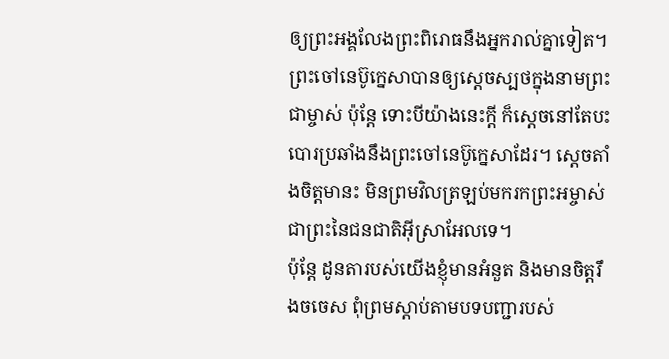ឲ្យព្រះអង្គលែងព្រះពិរោធនឹងអ្នករាល់គ្នាទៀត។
ព្រះចៅនេប៊ូក្នេសាបានឲ្យស្ដេចស្បថក្នុងនាមព្រះជាម្ចាស់ ប៉ុន្តែ ទោះបីយ៉ាងនេះក្ដី ក៏ស្ដេចនៅតែបះបោរប្រឆាំងនឹងព្រះចៅនេប៊ូក្នេសាដែរ។ ស្ដេចតាំងចិត្តមានះ មិនព្រមវិលត្រឡប់មករកព្រះអម្ចាស់ ជាព្រះនៃជនជាតិអ៊ីស្រាអែលទេ។
ប៉ុន្តែ ដូនតារបស់យើងខ្ញុំមានអំនួត និងមានចិត្តរឹងចចេស ពុំព្រមស្ដាប់តាមបទបញ្ជារបស់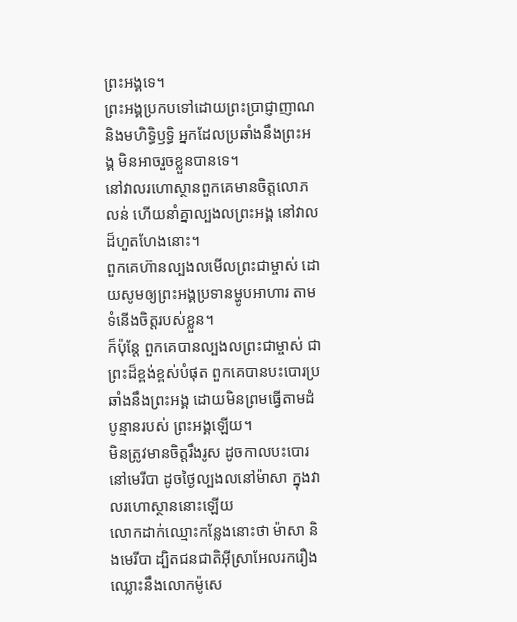ព្រះអង្គទេ។
ព្រះអង្គប្រកបទៅដោយព្រះប្រាជ្ញាញាណ និងមហិទ្ធិឫទ្ធិ អ្នកដែលប្រឆាំងនឹងព្រះអង្គ មិនអាចរួចខ្លួនបានទេ។
នៅវាលរហោស្ថានពួកគេមានចិត្តលោភលន់ ហើយនាំគ្នាល្បងលព្រះអង្គ នៅវាលដ៏ហួតហែងនោះ។
ពួកគេហ៊ានល្បងលមើលព្រះជាម្ចាស់ ដោយសូមឲ្យព្រះអង្គប្រទានម្ហូបអាហារ តាមទំនើងចិត្តរបស់ខ្លួន។
ក៏ប៉ុន្តែ ពួកគេបានល្បងលព្រះជាម្ចាស់ ជាព្រះដ៏ខ្ពង់ខ្ពស់បំផុត ពួកគេបានបះបោរប្រឆាំងនឹងព្រះអង្គ ដោយមិនព្រមធ្វើតាមដំបូន្មានរបស់ ព្រះអង្គឡើយ។
មិនត្រូវមានចិត្តរឹងរូស ដូចកាលបះបោរនៅមេរីបា ដូចថ្ងៃល្បងលនៅម៉ាសា ក្នុងវាលរហោស្ថាននោះឡើយ
លោកដាក់ឈ្មោះកន្លែងនោះថា ម៉ាសា និងមេរីបា ដ្បិតជនជាតិអ៊ីស្រាអែលរករឿងឈ្លោះនឹងលោកម៉ូសេ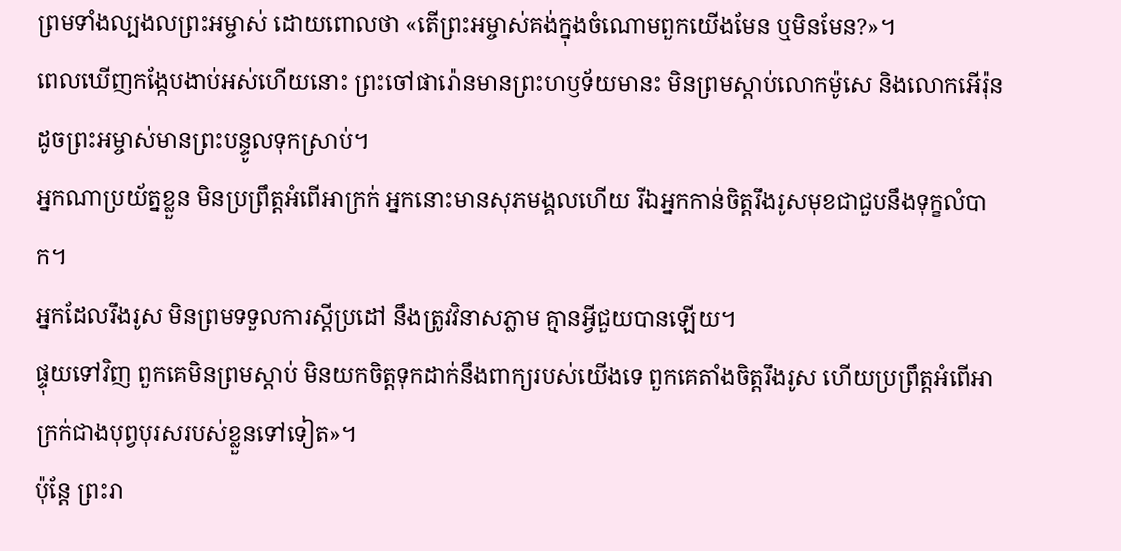ព្រមទាំងល្បងលព្រះអម្ចាស់ ដោយពោលថា «តើព្រះអម្ចាស់គង់ក្នុងចំណោមពួកយើងមែន ឬមិនមែន?»។
ពេលឃើញកង្កែបងាប់អស់ហើយនោះ ព្រះចៅផារ៉ោនមានព្រះហឫទ័យមានះ មិនព្រមស្ដាប់លោកម៉ូសេ និងលោកអើរ៉ុន ដូចព្រះអម្ចាស់មានព្រះបន្ទូលទុកស្រាប់។
អ្នកណាប្រយ័ត្នខ្លួន មិនប្រព្រឹត្តអំពើអាក្រក់ អ្នកនោះមានសុភមង្គលហើយ រីឯអ្នកកាន់ចិត្តរឹងរូសមុខជាជួបនឹងទុក្ខលំបាក។
អ្នកដែលរឹងរូស មិនព្រមទទួលការស្ដីប្រដៅ នឹងត្រូវវិនាសភ្លាម គ្មានអ្វីជួយបានឡើយ។
ផ្ទុយទៅវិញ ពួកគេមិនព្រមស្ដាប់ មិនយកចិត្តទុកដាក់នឹងពាក្យរបស់យើងទេ ពួកគេតាំងចិត្តរឹងរូស ហើយប្រព្រឹត្តអំពើអាក្រក់ជាងបុព្វបុរសរបស់ខ្លួនទៅទៀត»។
ប៉ុន្តែ ព្រះរា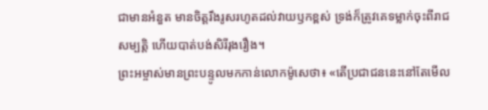ជាមានអំនួត មានចិត្តរឹងរូសរហូតដល់វាយឫកខ្ពស់ ទ្រង់ក៏ត្រូវគេទម្លាក់ចុះពីរាជសម្បត្តិ ហើយបាត់បង់សិរីរុងរឿង។
ព្រះអម្ចាស់មានព្រះបន្ទូលមកកាន់លោកម៉ូសេថា៖ «តើប្រជាជននេះនៅតែមើល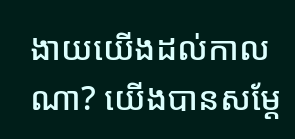ងាយយើងដល់កាលណា? យើងបានសម្តែ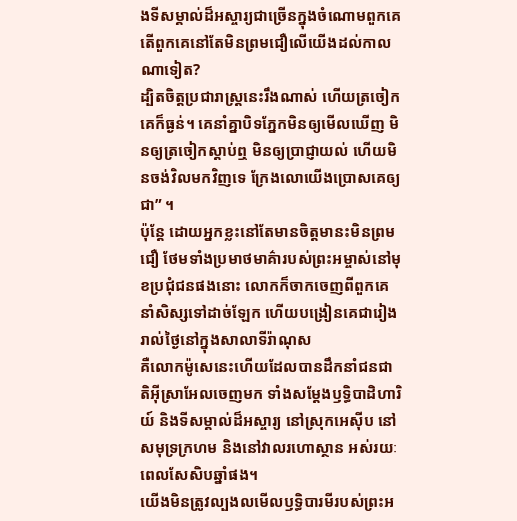ងទីសម្គាល់ដ៏អស្ចារ្យជាច្រើនក្នុងចំណោមពួកគេ តើពួកគេនៅតែមិនព្រមជឿលើយើងដល់កាលណាទៀត?
ដ្បិតចិត្តប្រជារាស្ដ្រនេះរឹងណាស់ ហើយត្រចៀកគេក៏ធ្ងន់។ គេនាំគ្នាបិទភ្នែកមិនឲ្យមើលឃើញ មិនឲ្យត្រចៀកស្ដាប់ឮ មិនឲ្យប្រាជ្ញាយល់ ហើយមិនចង់វិលមកវិញទេ ក្រែងលោយើងប្រោសគេឲ្យជា” ។
ប៉ុន្តែ ដោយអ្នកខ្លះនៅតែមានចិត្តមានះមិនព្រមជឿ ថែមទាំងប្រមាថមាគ៌ារបស់ព្រះអម្ចាស់នៅមុខប្រជុំជនផងនោះ លោកក៏ចាកចេញពីពួកគេ នាំសិស្សទៅដាច់ឡែក ហើយបង្រៀនគេជារៀងរាល់ថ្ងៃនៅក្នុងសាលាទីរ៉ាណុស
គឺលោកម៉ូសេនេះហើយដែលបានដឹកនាំជនជាតិអ៊ីស្រាអែលចេញមក ទាំងសម្តែងឫទ្ធិបាដិហារិយ៍ និងទីសម្គាល់ដ៏អស្ចារ្យ នៅស្រុកអេស៊ីប នៅសមុទ្រក្រហម និងនៅវាលរហោស្ថាន អស់រយៈពេលសែសិបឆ្នាំផង។
យើងមិនត្រូវល្បងលមើលឫទ្ធិបារមីរបស់ព្រះអ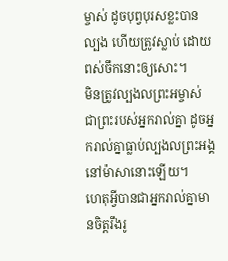ម្ចាស់ ដូចបុព្វបុរសខ្លះបានល្បង ហើយត្រូវស្លាប់ ដោយពស់ចឹកនោះឲ្យសោះ។
មិនត្រូវល្បងលព្រះអម្ចាស់ ជាព្រះរបស់អ្នករាល់គ្នា ដូចអ្នករាល់គ្នាធ្លាប់ល្បងលព្រះអង្គ នៅម៉ាសានោះឡើយ។
ហេតុអ្វីបានជាអ្នករាល់គ្នាមានចិត្តរឹងរូ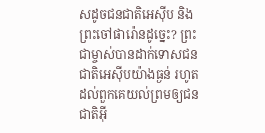សដូចជនជាតិអេស៊ីប និងព្រះចៅផារ៉ោនដូច្នេះ? ព្រះជាម្ចាស់បានដាក់ទោសជនជាតិអេស៊ីបយ៉ាងធ្ងន់ រហូតដល់ពួកគេយល់ព្រមឲ្យជនជាតិអ៊ី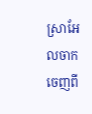ស្រាអែលចាកចេញពី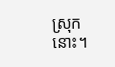ស្រុកនោះ។